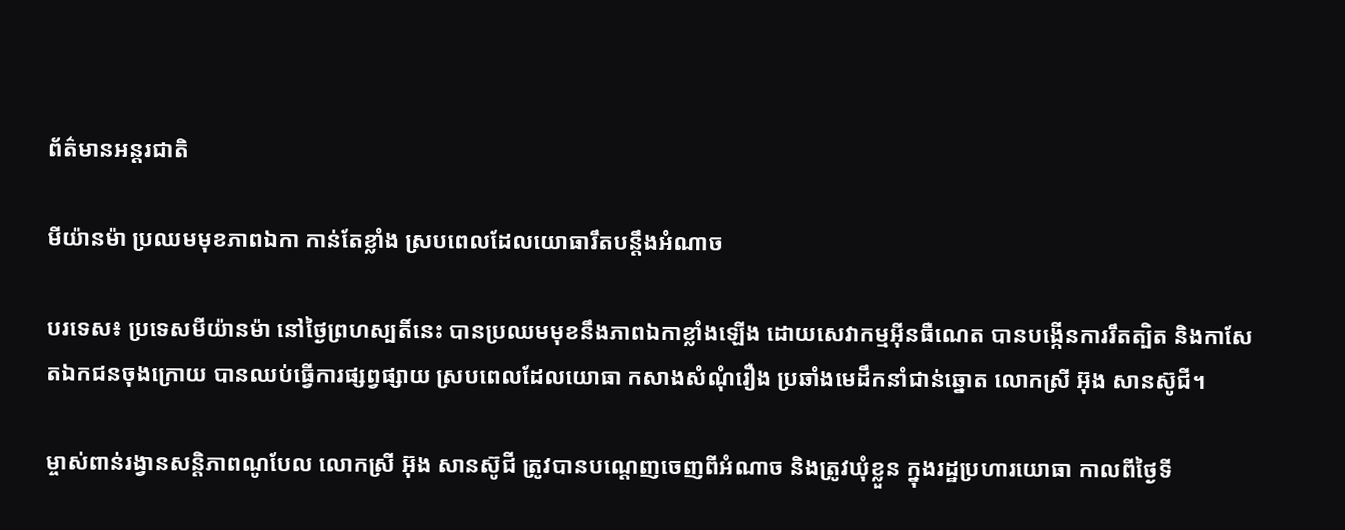ព័ត៌មានអន្តរជាតិ

មីយ៉ានម៉ា ប្រឈមមុខភាពឯកា កាន់តែខ្លាំង ស្របពេលដែលយោធារឹតបន្តឹងអំណាច

បរទេស៖ ប្រទេសមីយ៉ានម៉ា នៅថ្ងៃព្រហស្បតិ៍នេះ បានប្រឈមមុខនឹងភាពឯកាខ្លាំងឡើង ដោយសេវាកម្មអ៊ីនធឺណេត បានបង្កើនការរឹតត្បិត និងកាសែតឯកជនចុងក្រោយ បានឈប់ធ្វើការផ្សព្វផ្សាយ ស្របពេលដែលយោធា កសាងសំណុំរឿង ប្រឆាំងមេដឹកនាំជាន់ឆ្នោត លោកស្រី អ៊ុង សានស៊ូជី។

ម្ចាស់ពាន់រង្វានសន្តិភាពណូបែល លោកស្រី អ៊ុង សានស៊ូជី ត្រូវបានបណ្ដេញចេញពីអំណាច និងត្រូវឃុំខ្លួន ក្នុងរដ្ឋប្រហារយោធា កាលពីថ្ងៃទី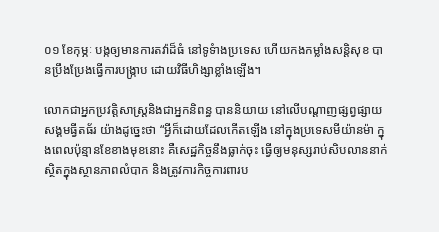០១ ខែកុម្ភៈ បង្កឲ្យមានការតវ៉ាដ៏ធំ នៅទូទំាងប្រទេស ហើយកងកម្លាំងសន្តិសុខ បានប្រឹងប្រែងធ្វើការបង្ក្រាប ដោយវិធីហិង្សាខ្លាំងឡើង។

លោកជាអ្នកប្រវត្តិសាស្ត្រនិងជាអ្នកនិពន្ធ បាននិយាយ នៅលើបណ្ដាញផ្សព្វផ្សាយសង្គមធ្វីតធ័រ យ៉ាងដូច្នេះថា “អ្វីក៏ដោយដែលកើតឡើង នៅក្នុងប្រទេសមីយ៉ានម៉ា ក្នុងពេលប៉ុន្មានខែខាងមុខនោះ គឺសេដ្ឋកិច្ចនឹងធ្លាក់ចុះ ធ្វើឲ្យមនុស្សរាប់សិបលាននាក់ ស្ថិតក្នុងស្ថានភាពលំបាក និងត្រូវការកិច្ចការពារប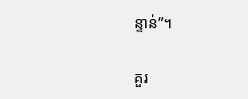ន្ទាន់”។

គួរ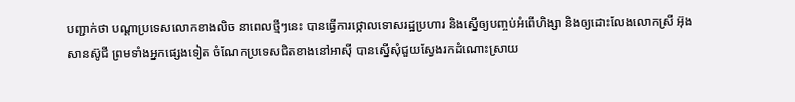បញ្ជាក់ថា បណ្ដាប្រទេសលោកខាងលិច នាពេលថ្មីៗនេះ បានធ្វើការថ្កោលទោសរដ្ឋប្រហារ និងស្នើឲ្យបញ្ចប់អំពើហិង្សា និងឲ្យដោះលែងលោកស្រី អ៊ុង សានស៊ូជី ព្រមទាំងអ្នកផ្សេងទៀត ចំណែកប្រទេសជិតខាងនៅអាស៊ី បានស្នើសុំជួយស្វែងរកដំណោះស្រាយ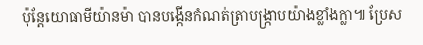ប៉ុន្តែយោធាមីយ៉ានម៉ា បានបង្កើនកំណត់ត្រាបង្ក្រាបយ៉ាងខ្លាំងក្លា៕ ប្រែស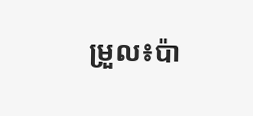ម្រួល៖ប៉ា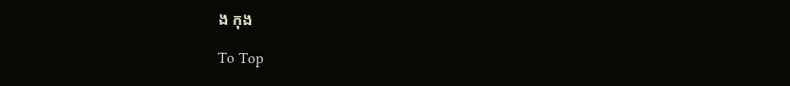ង កុង

To Top